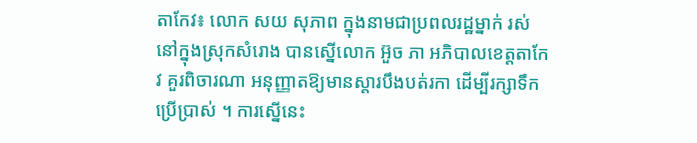តាកែវ៖ លោក សយ សុភាព ក្នុងនាមជាប្រពលរដ្ឋម្នាក់ រស់នៅក្នុងស្រុកសំរោង បានស្នើលោក អ៊ួច ភា អភិបាលខេត្តតាកែវ គួរពិចារណា អនុញ្ញាតឱ្យមានស្ដារបឹងបត់រកា ដើម្បីរក្សាទឹកប្រើប្រាស់ ។ ការស្នើនេះ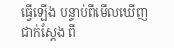ធ្វើឡើង បន្ទាប់ពីមើលឃើញជាក់ស្ដែង ពី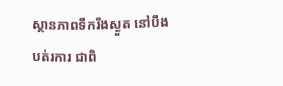ស្ថានភាពទឹករីងស្ងួត នៅបឹងបត់រការ ជាពិ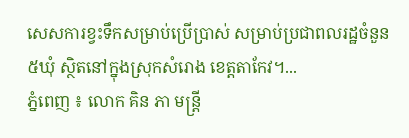សេសការខ្វះទឹកសម្រាប់ប្រើប្រាស់ សម្រាប់ប្រជាពលរដ្ឋចំនួន៥ឃុំ ស្ថិតនៅក្នុងស្រុកសំរោង ខេត្តតាកែវ។...
ភ្នំពេញ ៖ លោក គិន ភា មន្រ្តី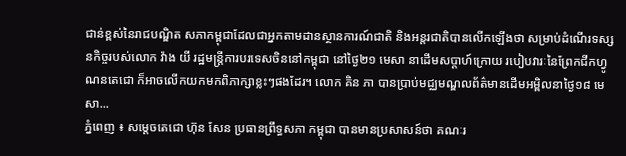ជាន់ខ្ពស់នៃរាជបណ្ឌិត សភាកម្ពុជាដែលជាអ្នកតាមដានស្ថានការណ៍ជាតិ និងអន្តរជាតិបានលើកឡើងថា សម្រាប់ដំណើរទស្សនកិច្ចរបស់លោក វ៉ាង យី រដ្ឋមន្រ្តីការបរទេសចិននៅកម្ពុជា នៅថ្ងៃ២១ មេសា នាដើមសប្តាហ៍ក្រោយ របៀបវារៈនៃព្រែកជីកហ្វូណនតេជោ ក៏អាចលើកយកមកពិភាក្សាខ្លះៗផងដែរ។ លោក គិន ភា បានប្រាប់មជ្ឈមណ្ឌលព័ត៌មានដើមអម្ពិលនាថ្ងៃ១៨ មេសា...
ភ្នំពេញ ៖ សម្តេចតេជោ ហ៊ុន សែន ប្រធានព្រឹទ្ធសភា កម្ពុជា បានមានប្រសាសន៍ថា គណៈរ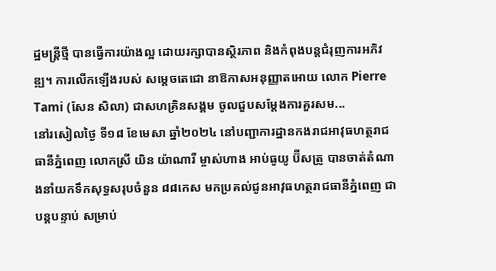ដ្ឋមន្ត្រីថ្មី បានធ្វើការយ៉ាងល្អ ដោយរក្សាបានស្ថិរភាព និងកំពុងបន្តជំរុញការអភិវឌ្ឍ។ ការលើកឡើងរបស់ សម្ដេចតេជោ នាឱកាសអនុញ្ញាតអោយ លោក Pierre Tami (សែន សិលា) ជាសហគ្រិនសង្គម ចូលជួបសម្ដែងការគួរសម...
នៅរសៀលថ្ងៃ ទី១៨ ខែមេសា ឆ្នាំ២០២៤ នៅបញ្ជាការដ្ឋានកងរាជអាវុធហត្ថរាជធានីភ្នំពេញ លោកស្រី យិន យ៉ាណារី ម្ចាស់ហាង អាប់ធូយូ ប៊ីសត្រូ បានចាត់តំណាងនាំយកទឹកសុទ្ធសរុបចំនួន ៨៨កេស មកប្រគល់ជូនអាវុធហត្ថរាជធានីភ្នំពេញ ជាបន្តបន្ទាប់ សម្រាប់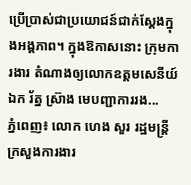ប្រើប្រាស់ជាប្រយោជន៍ជាក់ស្តែងក្នុងអង្គភាព។ ក្នុងឱកាសនោះ ក្រុមការងារ តំណាងឲ្យលោកឧត្តមសេនីយ៍ឯក រ័ត្ន ស្រ៊ាង មេបញ្ជាការរង...
ភ្នំពេញ៖ លោក ហេង សួរ រដ្ឋមន្រ្តីក្រសួងការងារ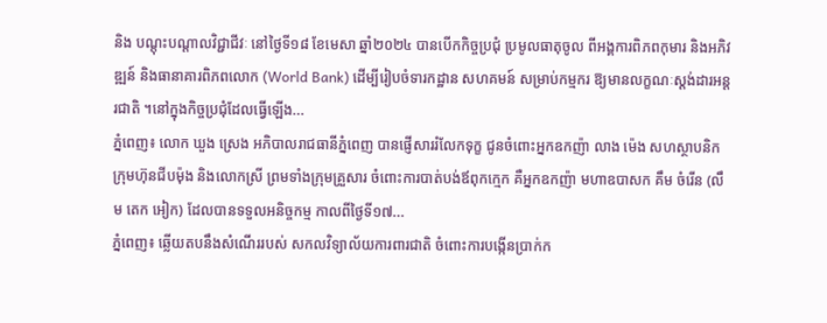និង បណ្តុះបណ្តាលវិជ្ជាជីវៈ នៅថ្ងៃទី១៨ ខែមេសា ឆ្នាំ២០២៤ បានបើកកិច្ចប្រជុំ ប្រមូលធាតុចូល ពីអង្គការពិភពកុមារ និងអភិវឌ្ឍន៍ និងធានាគារពិភពលោក (World Bank) ដើម្បីរៀបចំទារកដ្ឋាន សហគមន៍ សម្រាប់កម្មករ ឱ្យមានលក្ខណៈស្តង់ដារអន្តរជាតិ ។នៅក្នុងកិច្ចប្រជុំដែលធ្វើឡើង...
ភ្នំពេញ៖ លោក ឃួង ស្រេង អភិបាលរាជធានីភ្នំពេញ បានផ្ញើសាររំលែកទុក្ខ ជូនចំពោះអ្នកឧកញ៉ា លាង ម៉េង សហស្ថាបនិកក្រុមហ៊ុនជីបម៉ុង និងលោកស្រី ព្រមទាំងក្រុមគ្រួសារ ចំពោះការបាត់បង់ឪពុកក្មេក គឺអ្នកឧកញ៉ា មហាឧបាសក គឹម ចំរើន (លឹម តេក អៀក) ដែលបានទទួលអនិច្ចកម្ម កាលពីថ្ងៃទី១៧...
ភ្នំពេញ៖ ឆ្លើយតបនឹងសំណើររបស់ សកលវិទ្យាល័យការពារជាតិ ចំពោះការបង្កើនប្រាក់ក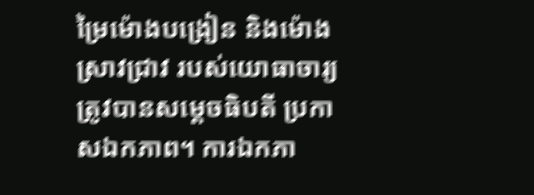ម្រៃម៉ោងបង្រៀន និងម៉ោងស្រាវជ្រាវ របស់យោធាចារ្យ ត្រូវបានសម្តេចធិបតី ប្រកាសឯកភាព។ ការឯកភា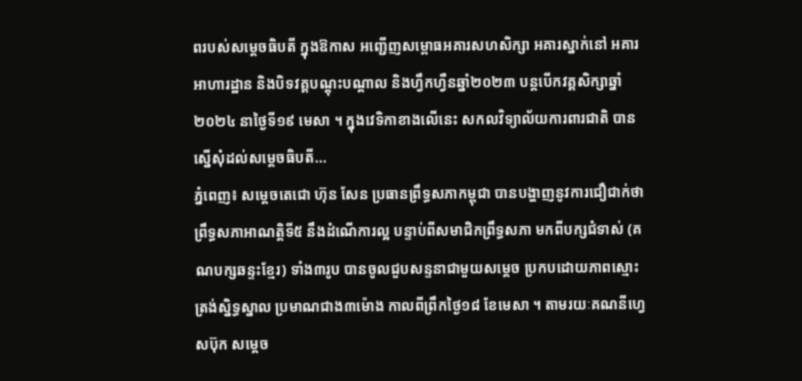ពរបស់សម្តេចធិបតី ក្នុងឱកាស អញ្ជើញសម្ពោធអគារសហសិក្សា អគារស្នាក់នៅ អគារអាហារដ្ឋាន និងបិទវគ្គបណ្ដុះបណ្ដាល និងហ្វឹកហ្វឺនឆ្នាំ២០២៣ បន្តបើកវគ្គសិក្សាឆ្នាំ២០២៤ នាថ្ងៃទី១៩ មេសា ។ ក្នុងវេទិកាខាងលើនេះ សកលវិទ្យាល័យការពារជាតិ បានស្នើសុំដល់សម្តេចធិបតី...
ភ្នំពេញ៖ សម្ដេចតេជោ ហ៊ុន សែន ប្រធានព្រឹទ្ធសភាកម្ពុជា បានបង្ហាញនូវការជឿជាក់ថា ព្រឹទ្ធសភាអាណត្តិទី៥ នឹងដំណើការល្អ បន្ទាប់ពីសមាជិកព្រឹទ្ធសភា មកពីបក្សជំទាស់ (គណបក្សឆន្ទះខ្មែរ) ទាំង៣រូប បានចូលជួបសន្ទនាជាមួយសម្ដេច ប្រកបដោយភាពស្មោះត្រង់ស្និទ្ធស្នាល ប្រមាណជាង៣ម៉ោង កាលពីព្រឹកថ្ងៃ១៨ ខែមេសា ។ តាមរយៈគណនីហ្វេសប៊ុក សម្ដេច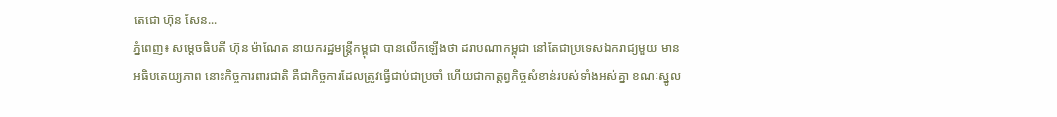តេជោ ហ៊ុន សែន...
ភ្នំពេញ៖ សម្តេចធិបតី ហ៊ុន ម៉ាណែត នាយករដ្ឋមន្ត្រីកម្ពុជា បានលើកឡើងថា ដរាបណាកម្ពុជា នៅតែជាប្រទេសឯករាជ្យមួយ មានអធិបតេយ្យភាព នោះកិច្ចការពារជាតិ គឺជាកិច្ចការដែលត្រូវធ្វើជាប់ជាប្រចាំ ហើយជាកាត្តព្វកិច្ចសំខាន់របស់ទាំងអស់គ្នា ខណៈស្នូល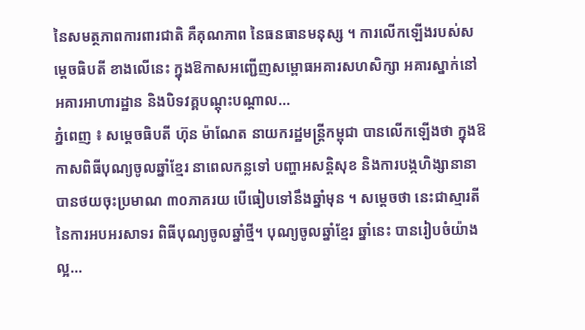នៃសមត្ថភាពការពារជាតិ គឺគុណភាព នៃធនធានមនុស្ស ។ ការលើកឡើងរបស់សម្តេចធិបតី ខាងលើនេះ ក្នុងឱកាសអញ្ជើញសម្ពោធអគារសហសិក្សា អគារស្នាក់នៅ អគារអាហារដ្ឋាន និងបិទវគ្គបណ្ដុះបណ្ដាល...
ភ្នំពេញ ៖ សម្ដេចធិបតី ហ៊ុន ម៉ាណែត នាយករដ្ឋមន្ដ្រីកម្ពុជា បានលើកឡើងថា ក្នុងឱកាសពិធីបុណ្យចូលឆ្នាំខ្មែរ នាពេលកន្លទៅ បញ្ហាអសន្តិសុខ និងការបង្កហិង្សានានា បានថយចុះប្រមាណ ៣០ភាគរយ បើធៀបទៅនឹងឆ្នាំមុន ។ សម្តេចថា នេះជាស្មារតី នៃការអបអរសាទរ ពិធីបុណ្យចូលឆ្នាំថ្មី។ បុណ្យចូលឆ្នាំខ្មែរ ឆ្នាំនេះ បានរៀបចំយ៉ាងល្អ...